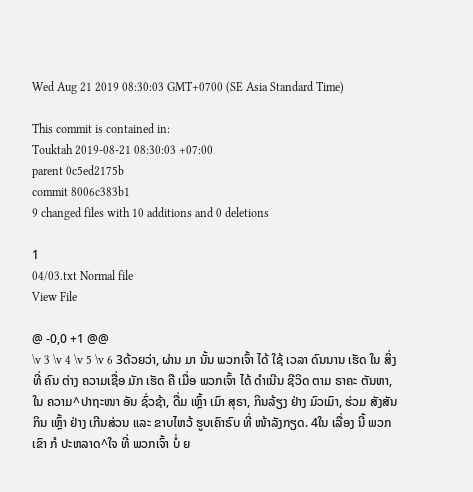Wed Aug 21 2019 08:30:03 GMT+0700 (SE Asia Standard Time)

This commit is contained in:
Touktah 2019-08-21 08:30:03 +07:00
parent 0c5ed2175b
commit 8006c383b1
9 changed files with 10 additions and 0 deletions

1
04/03.txt Normal file
View File

@ -0,0 +1 @@
\v 3 \v 4 \v 5 \v 6 3ດ້ວຍວ່າ, ຜ່ານ ມາ ນັ້ນ ພວກເຈົ້າ ໄດ້ ໃຊ້ ເວລາ ດົນນານ ເຮັດ ໃນ ສິ່ງ ທີ່ ຄົນ ຕ່າງ ຄວາມເຊື່ອ ມັກ ເຮັດ ຄື ເມື່ອ ພວກເຈົ້າ ໄດ້ ດຳເນີນ ຊີວິດ ຕາມ ຣາຄະ ຕັນຫາ, ໃນ ຄວາມ^ປາຖະໜາ ອັນ ຊົ່ວຊ້າ, ດື່ມ ເຫຼົ້າ ເມົາ ສຸຣາ, ກິນລ້ຽງ ຢ່າງ ມົວເມົາ, ຮ່ວມ ສັງສັນ ກິນ ເຫຼົ້າ ຢ່າງ ເກີນສ່ວນ ແລະ ຂາບໄຫວ້ ຮູບເຄົາຣົບ ທີ່ ໜ້າລັງກຽດ. 4ໃນ ເລື່ອງ ນີ້ ພວກເຂົາ ກໍ ປະຫລາດ^ໃຈ ທີ່ ພວກເຈົ້າ ບໍ່ ຍ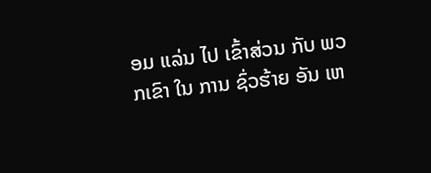ອມ ແລ່ນ ໄປ ເຂົ້າສ່ວນ ກັບ ພວກເຂົາ ໃນ ການ ຊົ່ວຮ້າຍ ອັນ ເຫ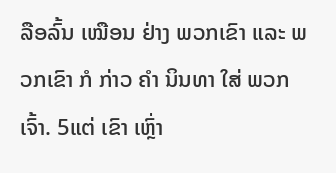ລືອລົ້ນ ເໝືອນ ຢ່າງ ພວກເຂົາ ແລະ ພວກເຂົາ ກໍ ກ່າວ ຄຳ ນິນທາ ໃສ່ ພວກເຈົ້າ. 5ແຕ່ ເຂົາ ເຫຼົ່າ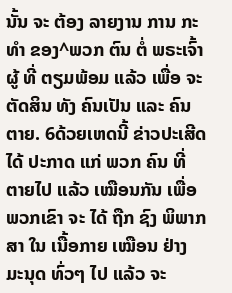ນັ້ນ ຈະ ຕ້ອງ ລາຍງານ ການ ກະທຳ ຂອງ^ພວກ ຕົນ ຕໍ່ ພຣະເຈົ້າ ຜູ້ ທີ່ ຕຽມພ້ອມ ແລ້ວ ເພື່ອ ຈະ ຕັດສິນ ທັງ ຄົນເປັນ ແລະ ຄົນຕາຍ. 6ດ້ວຍເຫດນີ້ ຂ່າວປະເສີດ ໄດ້ ປະກາດ ແກ່ ພວກ ຄົນ ທີ່ ຕາຍໄປ ແລ້ວ ເໝືອນກັນ ເພື່ອ ພວກເຂົາ ຈະ ໄດ້ ຖືກ ຊົງ ພິພາກສາ ໃນ ເນື້ອກາຍ ເໝືອນ ຢ່າງ ມະນຸດ ທົ່ວໆ ໄປ ແລ້ວ ຈະ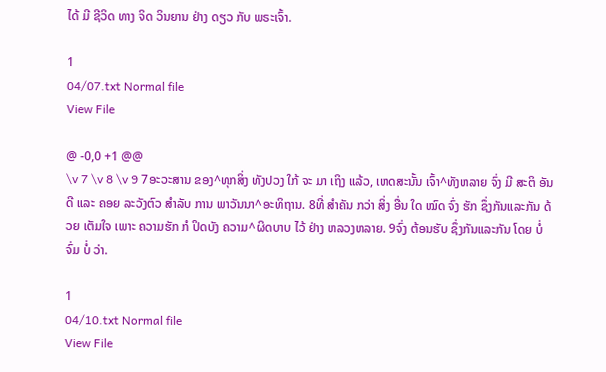ໄດ້ ມີ ຊີວິດ ທາງ ຈິດ ວິນຍານ ຢ່າງ ດຽວ ກັບ ພຣະເຈົ້າ.

1
04/07.txt Normal file
View File

@ -0,0 +1 @@
\v 7 \v 8 \v 9 7ອະວະສານ ຂອງ^ທຸກສິ່ງ ທັງປວງ ໃກ້ ຈະ ມາ ເຖິງ ແລ້ວ, ເຫດສະນັ້ນ ເຈົ້າ^ທັງຫລາຍ ຈົ່ງ ມີ ສະຕິ ອັນ ດີ ແລະ ຄອຍ ລະວັງຕົວ ສຳລັບ ການ ພາວັນນາ^ອະທິຖານ. 8ທີ່ ສຳຄັນ ກວ່າ ສິ່ງ ອື່ນ ໃດ ໝົດ ຈົ່ງ ຮັກ ຊຶ່ງກັນແລະກັນ ດ້ວຍ ເຕັມໃຈ ເພາະ ຄວາມຮັກ ກໍ ປິດບັງ ຄວາມ^ຜິດບາບ ໄວ້ ຢ່າງ ຫລວງຫລາຍ. 9ຈົ່ງ ຕ້ອນຮັບ ຊຶ່ງກັນແລະກັນ ໂດຍ ບໍ່ ຈົ່ມ ບໍ່ ວ່າ.

1
04/10.txt Normal file
View File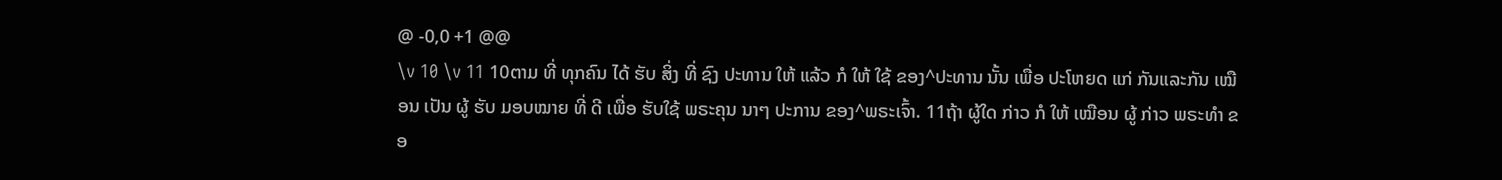@ -0,0 +1 @@
\v 10 \v 11 10ຕາມ ທີ່ ທຸກຄົນ ໄດ້ ຮັບ ສິ່ງ ທີ່ ຊົງ ປະທານ ໃຫ້ ແລ້ວ ກໍ ໃຫ້ ໃຊ້ ຂອງ^ປະທານ ນັ້ນ ເພື່ອ ປະໂຫຍດ ແກ່ ກັນແລະກັນ ເໝືອນ ເປັນ ຜູ້ ຮັບ ມອບໝາຍ ທີ່ ດີ ເພື່ອ ຮັບໃຊ້ ພຣະຄຸນ ນາໆ ປະການ ຂອງ^ພຣະເຈົ້າ. 11ຖ້າ ຜູ້ໃດ ກ່າວ ກໍ ໃຫ້ ເໝືອນ ຜູ້ ກ່າວ ພຣະທຳ ຂອ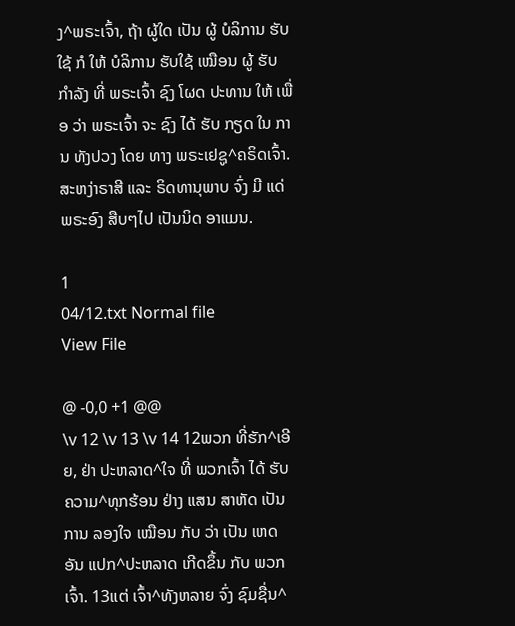ງ^ພຣະເຈົ້າ, ຖ້າ ຜູ້ໃດ ເປັນ ຜູ້ ບໍລິການ ຮັບໃຊ້ ກໍ ໃຫ້ ບໍລິການ ຮັບໃຊ້ ເໝືອນ ຜູ້ ຮັບ ກຳລັງ ທີ່ ພຣະເຈົ້າ ຊົງ ໂຜດ ປະທານ ໃຫ້ ເພື່ອ ວ່າ ພຣະເຈົ້າ ຈະ ຊົງ ໄດ້ ຮັບ ກຽດ ໃນ ການ ທັງປວງ ໂດຍ ທາງ ພຣະເຢຊູ^ຄຣິດເຈົ້າ. ສະຫງ່າຣາສີ ແລະ ຣິດທານຸພາບ ຈົ່ງ ມີ ແດ່ ພຣະອົງ ສືບໆໄປ ເປັນນິດ ອາແມນ.

1
04/12.txt Normal file
View File

@ -0,0 +1 @@
\v 12 \v 13 \v 14 12ພວກ ທີ່ຮັກ^ເອີຍ, ຢ່າ ປະຫລາດ^ໃຈ ທີ່ ພວກເຈົ້າ ໄດ້ ຮັບ ຄວາມ^ທຸກຮ້ອນ ຢ່າງ ແສນ ສາຫັດ ເປັນ ການ ລອງໃຈ ເໝືອນ ກັບ ວ່າ ເປັນ ເຫດ ອັນ ແປກ^ປະຫລາດ ເກີດຂຶ້ນ ກັບ ພວກເຈົ້າ. 13ແຕ່ ເຈົ້າ^ທັງຫລາຍ ຈົ່ງ ຊົມຊື່ນ^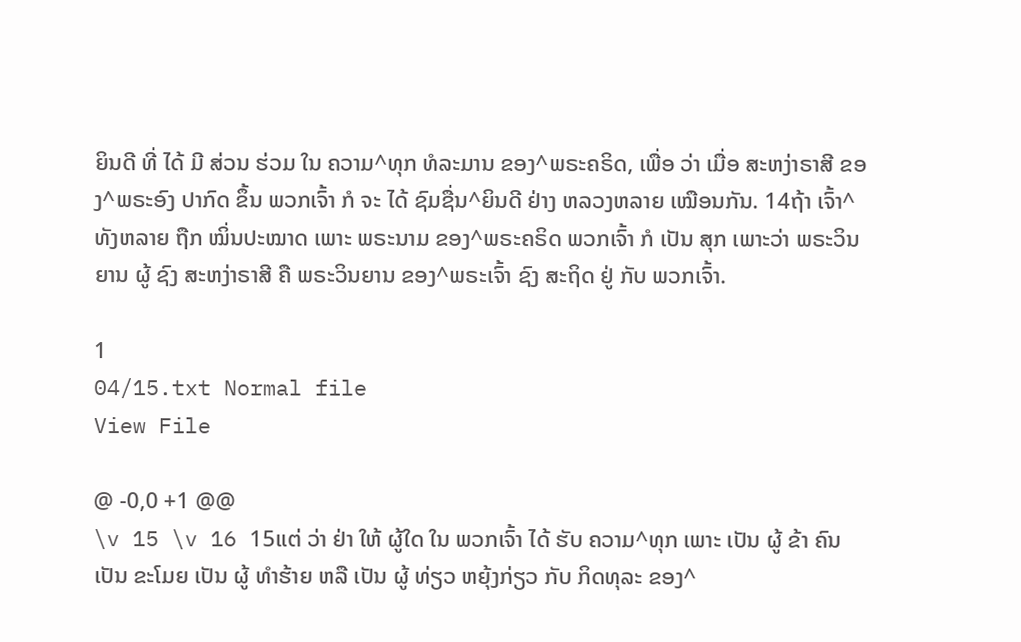ຍິນດີ ທີ່ ໄດ້ ມີ ສ່ວນ ຮ່ວມ ໃນ ຄວາມ^ທຸກ ທໍລະມານ ຂອງ^ພຣະຄຣິດ, ເພື່ອ ວ່າ ເມື່ອ ສະຫງ່າຣາສີ ຂອງ^ພຣະອົງ ປາກົດ ຂຶ້ນ ພວກເຈົ້າ ກໍ ຈະ ໄດ້ ຊົມຊື່ນ^ຍິນດີ ຢ່າງ ຫລວງຫລາຍ ເໝືອນກັນ. 14ຖ້າ ເຈົ້າ^ທັງຫລາຍ ຖືກ ໝິ່ນປະໝາດ ເພາະ ພຣະນາມ ຂອງ^ພຣະຄຣິດ ພວກເຈົ້າ ກໍ ເປັນ ສຸກ ເພາະວ່າ ພຣະວິນຍານ ຜູ້ ຊົງ ສະຫງ່າຣາສີ ຄື ພຣະວິນຍານ ຂອງ^ພຣະເຈົ້າ ຊົງ ສະຖິດ ຢູ່ ກັບ ພວກເຈົ້າ.

1
04/15.txt Normal file
View File

@ -0,0 +1 @@
\v 15 \v 16 15ແຕ່ ວ່າ ຢ່າ ໃຫ້ ຜູ້ໃດ ໃນ ພວກເຈົ້າ ໄດ້ ຮັບ ຄວາມ^ທຸກ ເພາະ ເປັນ ຜູ້ ຂ້າ ຄົນ ເປັນ ຂະໂມຍ ເປັນ ຜູ້ ທຳຮ້າຍ ຫລື ເປັນ ຜູ້ ທ່ຽວ ຫຍຸ້ງກ່ຽວ ກັບ ກິດທຸລະ ຂອງ^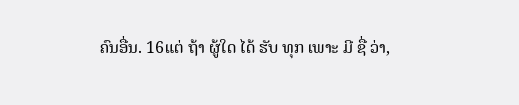ຄົນອື່ນ. 16ແຕ່ ຖ້າ ຜູ້ໃດ ໄດ້ ຮັບ ທຸກ ເພາະ ມີ ຊື່ ວ່າ,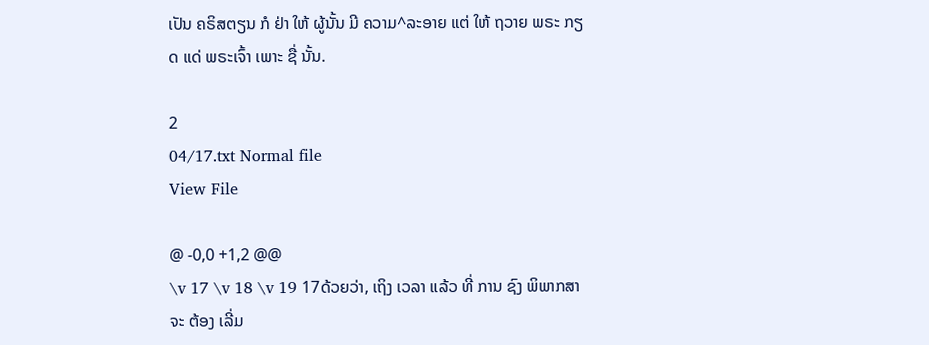ເປັນ ຄຣິສຕຽນ ກໍ ຢ່າ ໃຫ້ ຜູ້ນັ້ນ ມີ ຄວາມ^ລະອາຍ ແຕ່ ໃຫ້ ຖວາຍ ພຣະ ກຽດ ແດ່ ພຣະເຈົ້າ ເພາະ ຊື່ ນັ້ນ.

2
04/17.txt Normal file
View File

@ -0,0 +1,2 @@
\v 17 \v 18 \v 19 17ດ້ວຍວ່າ, ເຖິງ ເວລາ ແລ້ວ ທີ່ ການ ຊົງ ພິພາກສາ ຈະ ຕ້ອງ ເລີ່ມ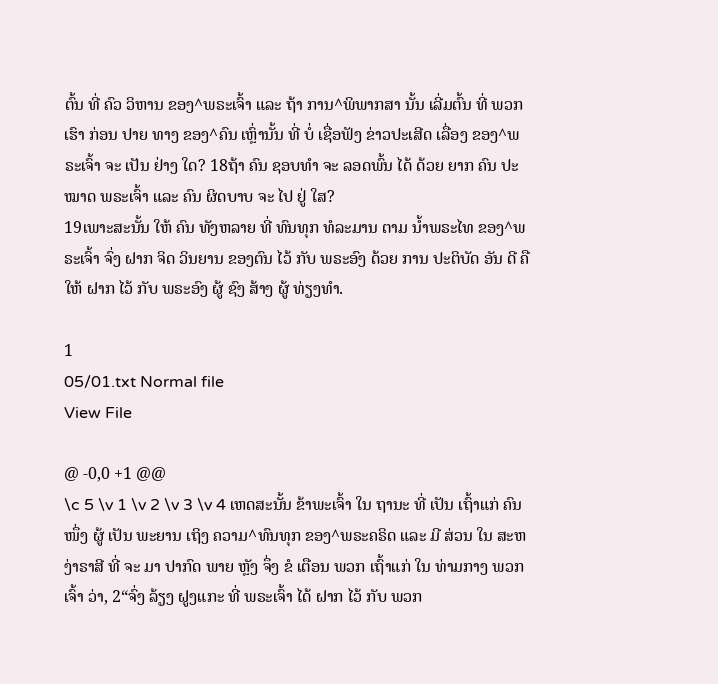ຕົ້ນ ທີ່ ຄົວ ວິຫານ ຂອງ^ພຣະເຈົ້າ ແລະ ຖ້າ ການ^ພິພາກສາ ນັ້ນ ເລີ່ມຕົ້ນ ທີ່ ພວກເຮົາ ກ່ອນ ປາຍ ທາງ ຂອງ^ຄົນ ເຫຼົ່ານັ້ນ ທີ່ ບໍ່ ເຊື່ອຟັງ ຂ່າວປະເສີດ ເລື່ອງ ຂອງ^ພຣະເຈົ້າ ຈະ ເປັນ ຢ່າງ ໃດ? 18ຖ້າ ຄົນ ຊອບທຳ ຈະ ລອດພົ້ນ ໄດ້ ດ້ວຍ ຍາກ ຄົນ ປະໝາດ ພຣະເຈົ້າ ແລະ ຄົນ ຜິດບາບ ຈະ ໄປ ຢູ່ ໃສ?
19ເພາະສະນັ້ນ ໃຫ້ ຄົນ ທັງຫລາຍ ທີ່ ທົນທຸກ ທໍລະມານ ຕາມ ນໍ້າພຣະໄທ ຂອງ^ພຣະເຈົ້າ ຈົ່ງ ຝາກ ຈິດ ວິນຍານ ຂອງຕົນ ໄວ້ ກັບ ພຣະອົງ ດ້ວຍ ການ ປະຕິບັດ ອັນ ດີ ຄື ໃຫ້ ຝາກ ໄວ້ ກັບ ພຣະອົງ ຜູ້ ຊົງ ສ້າງ ຜູ້ ທ່ຽງທຳ.

1
05/01.txt Normal file
View File

@ -0,0 +1 @@
\c 5 \v 1 \v 2 \v 3 \v 4 ເຫດສະນັ້ນ ຂ້າພະເຈົ້າ ໃນ ຖານະ ທີ່ ເປັນ ເຖົ້າແກ່ ຄົນ ໜຶ່ງ ຜູ້ ເປັນ ພະຍານ ເຖິງ ຄວາມ^ທົນທຸກ ຂອງ^ພຣະຄຣິດ ແລະ ມີ ສ່ວນ ໃນ ສະຫງ່າຣາສີ ທີ່ ຈະ ມາ ປາກົດ ພາຍ ຫຼັງ ຈຶ່ງ ຂໍ ເຕືອນ ພວກ ເຖົ້າແກ່ ໃນ ທ່າມກາງ ພວກເຈົ້າ ວ່າ, 2“ຈົ່ງ ລ້ຽງ ຝູງແກະ ທີ່ ພຣະເຈົ້າ ໄດ້ ຝາກ ໄວ້ ກັບ ພວກ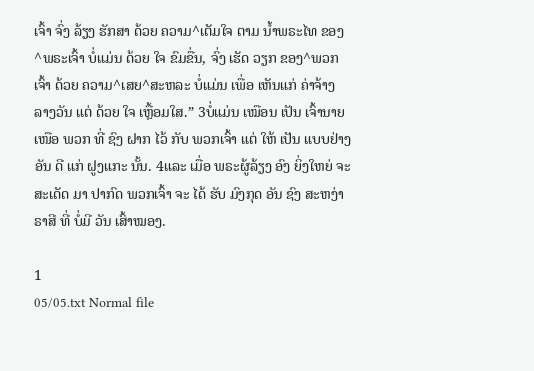ເຈົ້າ ຈົ່ງ ລ້ຽງ ຮັກສາ ດ້ວຍ ຄວາມ^ເຕັມໃຈ ຕາມ ນໍ້າພຣະໄທ ຂອງ^ພຣະເຈົ້າ ບໍ່ແມ່ນ ດ້ວຍ ໃຈ ຂົມຂື່ນ, ຈົ່ງ ເຮັດ ວຽກ ຂອງ^ພວກເຈົ້າ ດ້ວຍ ຄວາມ^ເສຍ^ສະຫລະ ບໍ່ແມ່ນ ເພື່ອ ເຫັນແກ່ ຄ່າຈ້າງ ລາງວັນ ແຕ່ ດ້ວຍ ໃຈ ເຫຼື້ອມໃສ.” 3ບໍ່ແມ່ນ ເໝືອນ ເປັນ ເຈົ້ານາຍ ເໜືອ ພວກ ທີ່ ຊົງ ຝາກ ໄວ້ ກັບ ພວກເຈົ້າ ແຕ່ ໃຫ້ ເປັນ ແບບຢ່າງ ອັນ ດີ ແກ່ ຝູງແກະ ນັ້ນ. 4ແລະ ເມື່ອ ພຣະຜູ້ລ້ຽງ ອົງ ຍິ່ງໃຫຍ່ ຈະ ສະເດັດ ມາ ປາກົດ ພວກເຈົ້າ ຈະ ໄດ້ ຮັບ ມົງກຸດ ອັນ ຊົງ ສະຫງ່າຣາສີ ທີ່ ບໍ່ມີ ວັນ ເສົ້າໝອງ.

1
05/05.txt Normal file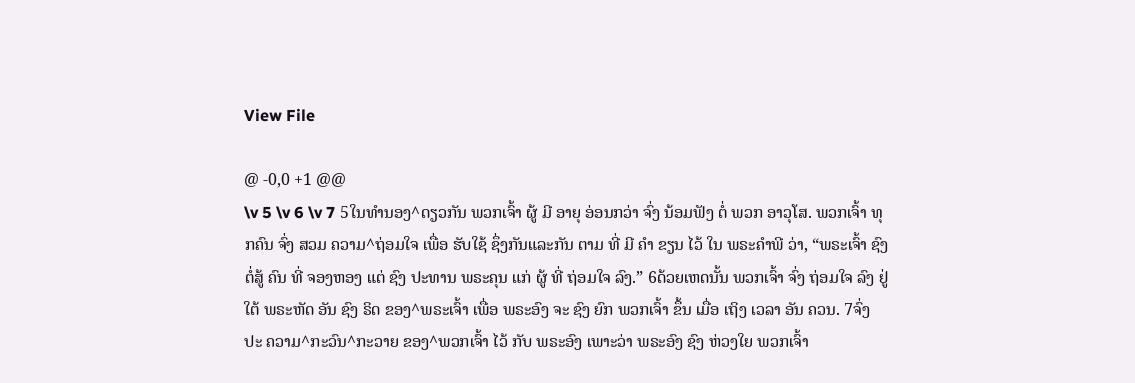View File

@ -0,0 +1 @@
\v 5 \v 6 \v 7 5ໃນທຳນອງ^ດຽວກັນ ພວກເຈົ້າ ຜູ້ ມີ ອາຍຸ ອ່ອນກວ່າ ຈົ່ງ ນ້ອມຟັງ ຕໍ່ ພວກ ອາວຸໂສ. ພວກເຈົ້າ ທຸກຄົນ ຈົ່ງ ສວມ ຄວາມ^ຖ່ອມໃຈ ເພື່ອ ຮັບໃຊ້ ຊຶ່ງກັນແລະກັນ ຕາມ ທີ່ ມີ ຄຳ ຂຽນ ໄວ້ ໃນ ພຣະຄຳພີ ວ່າ, “ພຣະເຈົ້າ ຊົງ ຕໍ່ສູ້ ຄົນ ທີ່ ຈອງຫອງ ແຕ່ ຊົງ ປະທານ ພຣະຄຸນ ແກ່ ຜູ້ ທີ່ ຖ່ອມໃຈ ລົງ.” 6ດ້ວຍເຫດນັ້ນ ພວກເຈົ້າ ຈົ່ງ ຖ່ອມໃຈ ລົງ ຢູ່ ໃຕ້ ພຣະຫັດ ອັນ ຊົງ ຣິດ ຂອງ^ພຣະເຈົ້າ ເພື່ອ ພຣະອົງ ຈະ ຊົງ ຍົກ ພວກເຈົ້າ ຂຶ້ນ ເມື່ອ ເຖິງ ເວລາ ອັນ ຄວນ. 7ຈົ່ງ ປະ ຄວາມ^ກະວົນ^ກະວາຍ ຂອງ^ພວກເຈົ້າ ໄວ້ ກັບ ພຣະອົງ ເພາະວ່າ ພຣະອົງ ຊົງ ຫ່ວງໃຍ ພວກເຈົ້າ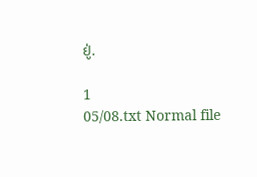ຢູ່.

1
05/08.txt Normal file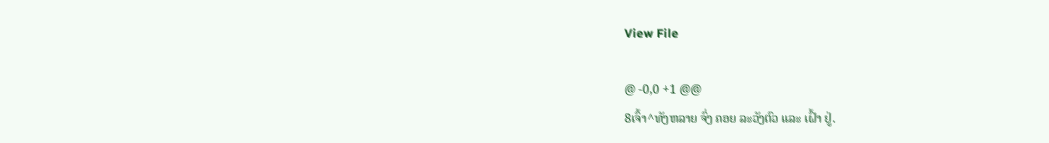View File

@ -0,0 +1 @@
8ເຈົ້າ^ທັງຫລາຍ ຈົ່ງ ຄອຍ ລະວັງຕົວ ແລະ ເຝົ້າ ຢູ່.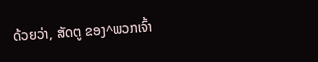ດ້ວຍວ່າ, ສັດຕູ ຂອງ^ພວກເຈົ້າ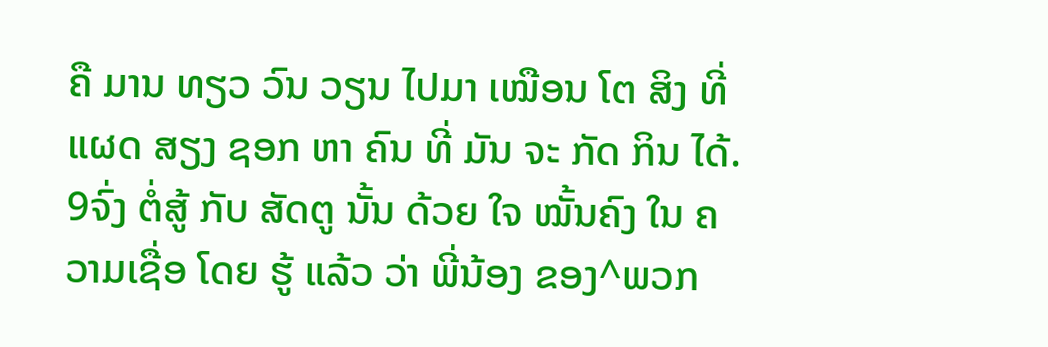ຄື ມານ ທຽວ ວົນ ວຽນ ໄປມາ ເໝືອນ ໂຕ ສິງ ທີ່ ແຜດ ສຽງ ຊອກ ຫາ ຄົນ ທີ່ ມັນ ຈະ ກັດ ກິນ ໄດ້. 9ຈົ່ງ ຕໍ່ສູ້ ກັບ ສັດຕູ ນັ້ນ ດ້ວຍ ໃຈ ໝັ້ນຄົງ ໃນ ຄວາມເຊື່ອ ໂດຍ ຮູ້ ແລ້ວ ວ່າ ພີ່ນ້ອງ ຂອງ^ພວກ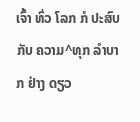ເຈົ້າ ທົ່ວ ໂລກ ກໍ ປະສົບ ກັບ ຄວາມ^ທຸກ ລຳບາກ ຢ່າງ ດຽວ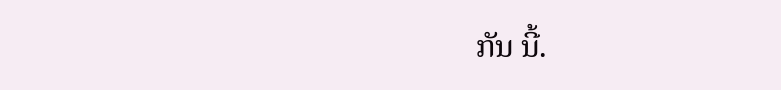ກັນ ນີ້.